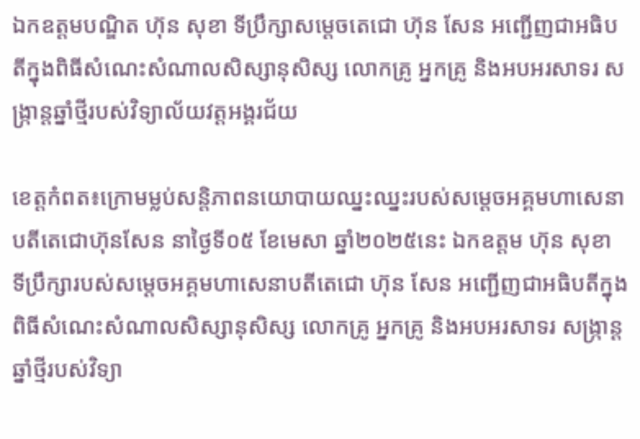ឯកឧត្តមបណ្ឌិត ហ៊ុន សុខា ទីប្រឹក្សាសម្តេចតេជោ ហ៊ុន សែន អញ្ជើញជាអធិបតីក្នុងពិធីសំណេះសំណាលសិស្សានុសិស្ស លោកគ្រូ អ្នកគ្រូ និងអបអរសាទរ សង្ក្រាន្តឆ្នាំថ្មីរបស់វិទ្យាល័យវត្តអង្គរជ័យ

ខេត្តកំពត៖ក្រោមម្លប់សន្តិភាពនយោបាយឈ្នះឈ្នះរបស់សម្ដេចអគ្គមហាសេនាបតីតេជោហ៊ុនសែន នាថ្ងៃទី០៥ ខែមេសា ឆ្នាំ២០២៥នេះ ឯកឧត្តម ហ៊ុន សុខា ទីប្រឹក្សារបស់សម្តេចអគ្គមហាសេនាបតីតេជោ ហ៊ុន សែន អញ្ជើញជាអធិបតីក្នុងពិធីសំណេះសំណាលសិស្សានុសិស្ស លោកគ្រូ អ្នកគ្រូ និងអបអរសាទរ សង្ក្រាន្តឆ្នាំថ្មីរបស់វិទ្យា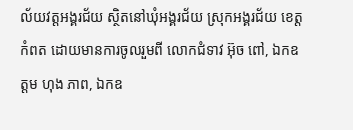ល័យវត្តអង្គរជ័យ ស្ថិតនៅឃុំអង្គរជ័យ ស្រុកអង្គរជ័យ ខេត្តកំពត ដោយមានការចូលរួមពី លោកជំទាវ អ៊ុច ពៅ, ឯកឧត្តម ហុង ភាព, ឯកឧ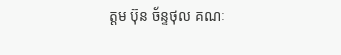ត្តម ប៊ុន ច័ន្ទថុល គណៈ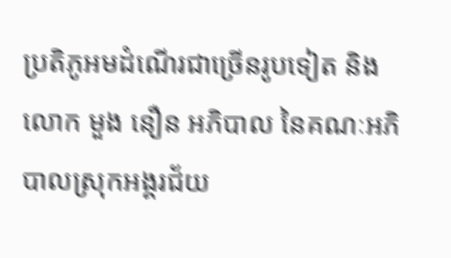ប្រតិភូអមដំណើរជាច្រើនរូបទៀត និង លោក មួង នឿន អភិបាល នៃគណៈអភិបាលស្រុកអង្គរជ័យ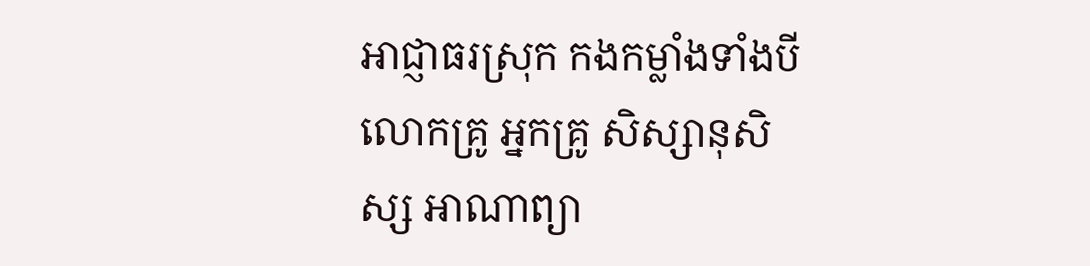អាជ្ញាធរស្រុក កងកម្លាំងទាំងបី លោកគ្រូ អ្នកគ្រូ សិស្សានុសិស្ស អាណាព្យា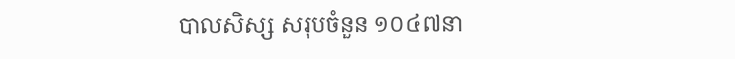បាលសិស្ស សរុបចំនួន ១០៤៧នា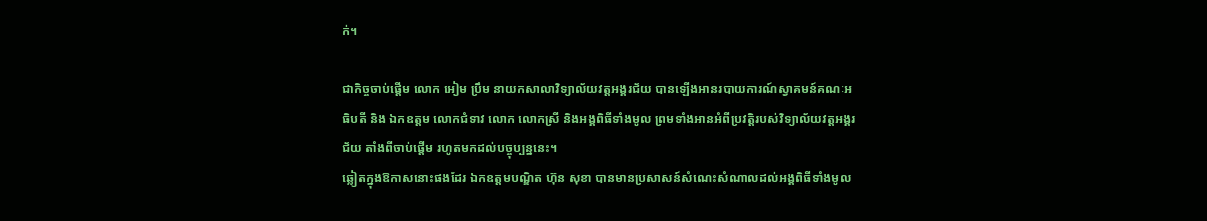ក់។

ជាកិច្ចចាប់ផ្តើម លោក អៀម ប្រឹម នាយកសាលាវិទ្យាល័យវត្តអង្គរជ័យ បានឡើងអានរបាយការណ៍ស្វាគមន៍គណៈអធិបតី និង ឯកឧត្តម លោកជំទាវ លោក លោកស្រី និងអង្គពិធីទាំងមូល ព្រមទាំងអានអំពីប្រវត្តិរបស់វិទ្យាល័យវត្តអង្គរជ័យ តាំងពីចាប់ផ្តើម រហូតមកដល់បច្ចុប្បន្ននេះ។
ឆ្លៀតក្នុងឱកាសនោះផងដែរ ឯកឧត្តមបណ្ឌិត ហ៊ុន សុខា បានមានប្រសាសន៍សំណេះសំណាលដល់អង្គពិធីទាំងមូល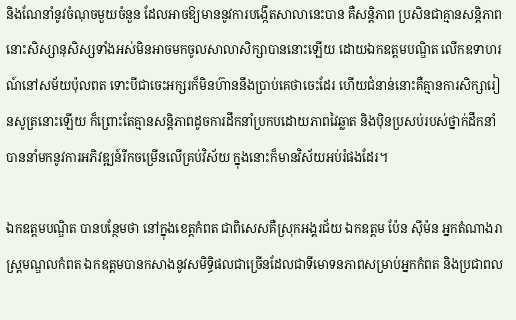និងណែនាំនូវចំណុចមួយចំនួន ដែលអាចឱ្យមាននូវការបង្កើតសាលានេះបាន គឺសន្តិភាព ប្រសិនជាគ្មានសន្តិភាព នោះសិស្សានុសិស្សទាំងអស់មិនអាចមកចូលសាលាសិក្សាបាននោះឡើយ ដោយឯកឧត្តមបណ្ឌិត លើកឧទាហរណ៍នៅសម័យប៉ុលពត ទោះបីជាចេះអក្សរក៏មិនហ៊ាននឹងប្រាប់គេថាចេះដែរ ហើយជំនាន់នោះគឺគ្មានការសិក្សារៀនសូត្រនោះឡើយ ក៏ព្រោះតែគ្មានសន្តិភាពដូចការដឹកនាំប្រកបដោយភាពវៃឆ្លាត និងប៉ិនប្រសប់របស់ថ្នាក់ដឹកនាំ បាននាំមកនូវការអភិវឌ្ឍន៍រីកចម្រើនលើគ្រប់វិស័យ ក្នុងនោះក៏មានវិស័យអប់រំផងដែរ។

ឯកឧត្តមបណ្ឌិត បានបន្ថែមថា នៅក្នុងខេត្តកំពត ជាពិសេសគឺស្រុកអង្គរជ័យ ឯកឧត្តម ប៉ែន ស៊ីម៉ន អ្នកតំណាងរាស្ត្រមណ្ឌលកំពត ឯកឧត្តមបានកសាងនូវសមិទ្ធិផលជាច្រើនដែលជាទីមោទនភាពសម្រាប់អ្នកកំពត និងប្រជាពល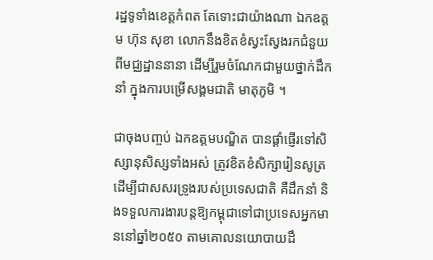រដ្ឋទូទាំងខេត្តកំពត តែទោះជាយ៉ាងណា ឯកឧត្តម ហ៊ុន សុខា លោកនឹងខិតខំស្វះស្វែងរកជំនួយពីមជ្ឈដ្ឋាននានា ដើម្បីរួមចំណែកជាមួយថ្នាក់ដឹកនាំ ក្នុងការបម្រើសង្គមជាតិ មាតុភូមិ ។

ជាចុងបញ្ចប់ ឯកឧត្តមបណ្ឌិត បានផ្តាំផ្ញើរទៅសិស្សានុសិស្សទាំងអស់ ត្រូវខិតខំសិក្សារៀនសូត្រ ដើម្បីជាសសរទ្រូងរបស់ប្រទេសជាតិ គឺដឹកនាំ និងទទួលការងារបន្តឱ្យកម្ពុជាទៅជាប្រទេសអ្នកមាននៅឆ្នាំ២០៥០ តាមគោលនយោបាយដឹ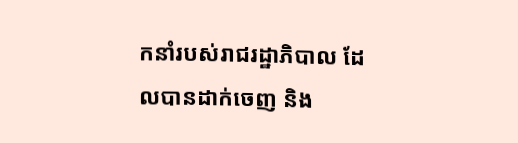កនាំរបស់រាជរដ្ឋាភិបាល ដែលបានដាក់ចេញ និង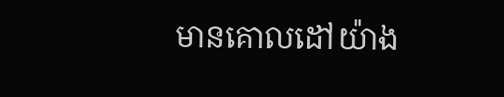មានគោលដៅយ៉ាង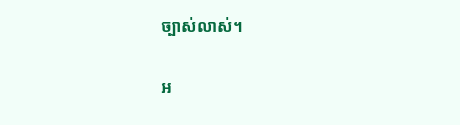ច្បាស់លាស់។

អ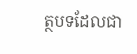ត្ថបទដែលជា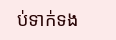ប់ទាក់ទង